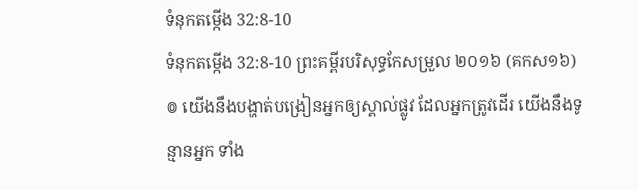ទំនុកតម្កើង 32:8-10
ទំនុកតម្កើង 32:8-10 ព្រះគម្ពីរបរិសុទ្ធកែសម្រួល ២០១៦ (គកស១៦)
៙ យើងនឹងបង្ហាត់បង្រៀនអ្នកឲ្យស្គាល់ផ្លូវ ដែលអ្នកត្រូវដើរ យើងនឹងទូន្មានអ្នក ទាំង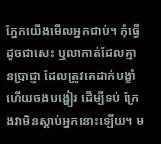ភ្នែកយើងមើលអ្នកជាប់។ កុំធ្វើដូចជាសេះ ឬលាកាត់ដែលគ្មានប្រាជ្ញា ដែលត្រូវគេដាក់បង្ខាំ ហើយចងបង្ហៀរ ដើម្បីទប់ ក្រែងវាមិនស្ដាប់អ្នកនោះឡើយ។ ម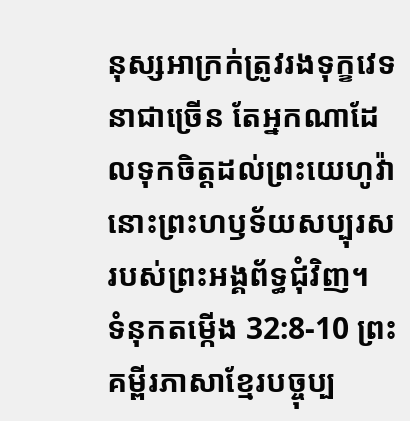នុស្សអាក្រក់ត្រូវរងទុក្ខវេទនាជាច្រើន តែអ្នកណាដែលទុកចិត្តដល់ព្រះយេហូវ៉ា នោះព្រះហឫទ័យសប្បុរស របស់ព្រះអង្គព័ទ្ធជុំវិញ។
ទំនុកតម្កើង 32:8-10 ព្រះគម្ពីរភាសាខ្មែរបច្ចុប្ប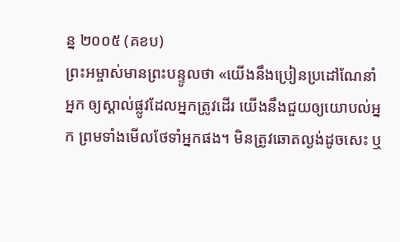ន្ន ២០០៥ (គខប)
ព្រះអម្ចាស់មានព្រះបន្ទូលថា «យើងនឹងប្រៀនប្រដៅណែនាំអ្នក ឲ្យស្គាល់ផ្លូវដែលអ្នកត្រូវដើរ យើងនឹងជួយឲ្យយោបល់អ្នក ព្រមទាំងមើលថែទាំអ្នកផង។ មិនត្រូវឆោតល្ងង់ដូចសេះ ឬ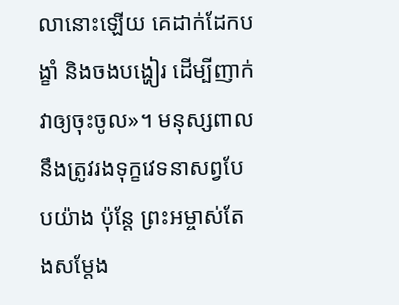លានោះឡើយ គេដាក់ដែកបង្ខាំ និងចងបង្ហៀរ ដើម្បីញាក់វាឲ្យចុះចូល»។ មនុស្សពាលនឹងត្រូវរងទុក្ខវេទនាសព្វបែបយ៉ាង ប៉ុន្តែ ព្រះអម្ចាស់តែងសម្តែង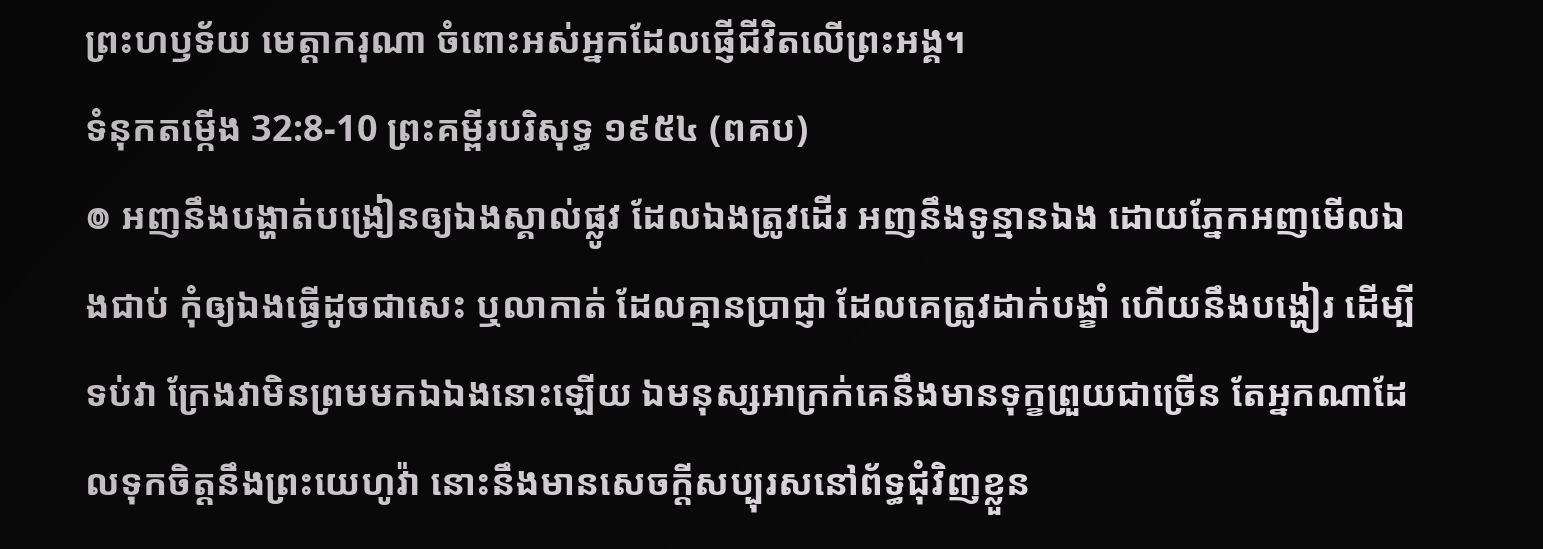ព្រះហឫទ័យ មេត្តាករុណា ចំពោះអស់អ្នកដែលផ្ញើជីវិតលើព្រះអង្គ។
ទំនុកតម្កើង 32:8-10 ព្រះគម្ពីរបរិសុទ្ធ ១៩៥៤ (ពគប)
៙ អញនឹងបង្ហាត់បង្រៀនឲ្យឯងស្គាល់ផ្លូវ ដែលឯងត្រូវដើរ អញនឹងទូន្មានឯង ដោយភ្នែកអញមើលឯងជាប់ កុំឲ្យឯងធ្វើដូចជាសេះ ឬលាកាត់ ដែលគ្មានប្រាជ្ញា ដែលគេត្រូវដាក់បង្ខាំ ហើយនឹងបង្ហៀរ ដើម្បីទប់វា ក្រែងវាមិនព្រមមកឯឯងនោះឡើយ ឯមនុស្សអាក្រក់គេនឹងមានទុក្ខព្រួយជាច្រើន តែអ្នកណាដែលទុកចិត្តនឹងព្រះយេហូវ៉ា នោះនឹងមានសេចក្ដីសប្បុរសនៅព័ទ្ធជុំវិញខ្លួន